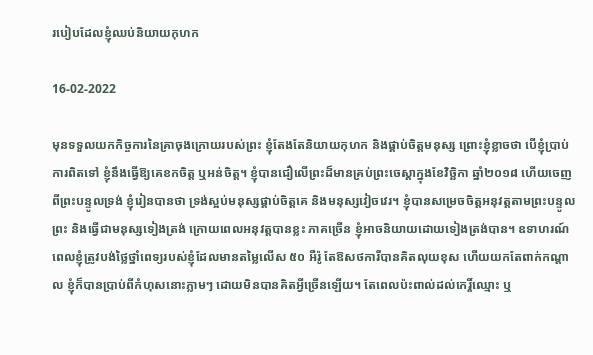របៀបដែលខ្ញុំឈប់និយាយកុហក

16-02-2022

មុនទទួលយកកិច្ចការនៃគ្រាចុងក្រោយរបស់ព្រះ ខ្ញុំតែងតែនិយាយកុហក និងផ្គាប់ចិត្តមនុស្ស ព្រោះខ្ញុំខ្លាចថា បើខ្ញុំប្រាប់ការពិតទៅ ខ្ញុំនឹងធ្វើឱ្យគេខកចិត្ត ឬអន់ចិត្ត។ ខ្ញុំបានជឿលើព្រះដ៏មានគ្រប់ព្រះចេស្ដាក្នុងខែវិច្ឆិកា ឆ្នាំ២០១៨ ហើយចេញពីព្រះបន្ទូលទ្រង់ ខ្ញុំរៀនបានថា ទ្រង់ស្អប់មនុស្សផ្គាប់ចិត្តគេ និងមនុស្សវៀចវេរ។ ខ្ញុំបានសម្រេចចិត្តអនុវត្តតាមព្រះបន្ទូលព្រះ និងធ្វើជាមនុស្សទៀងត្រង់ ក្រោយពេលអនុវត្តបានខ្លះ ភាគច្រើន ខ្ញុំអាចនិយាយដោយទៀងត្រង់បាន។ ឧទាហរណ៍ ពេលខ្ញុំត្រូវបង់ថ្លៃថ្នាំពេទ្យរបស់ខ្ញុំដែលមានតម្លៃលើស ៥០ អឺរ៉ូ តែឱសថការីបានគិតលុយខុស ហើយយកតែពាក់កណ្ដាល ខ្ញុំក៏បានប្រាប់ពីកំហុសនោះភ្លាមៗ ដោយមិនបានគិតអ្វីច្រើនឡើយ។ តែពេលប៉ះពាល់ដល់កេរ្តិ៍ឈ្មោះ ឬ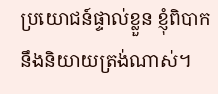ប្រយោជន៍ផ្ទាល់ខ្លួន ខ្ញុំពិបាកនឹងនិយាយត្រង់ណាស់។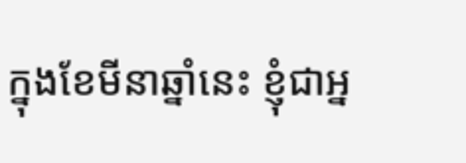ក្នុងខែមីនាឆ្នាំនេះ ខ្ញុំជាអ្ន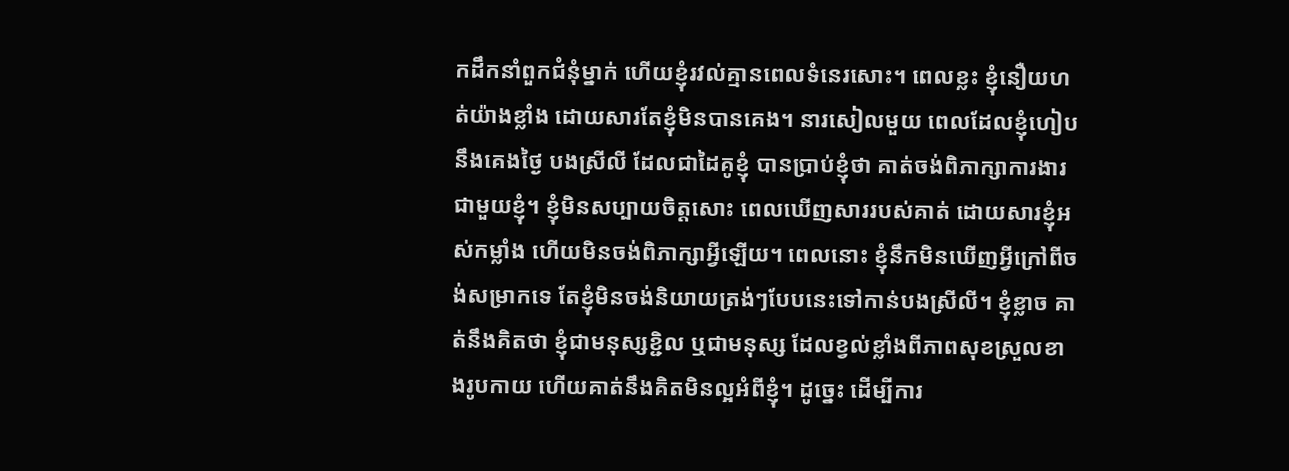កដឹកនាំពួកជំនុំម្នាក់ ហើយខ្ញុំរវល់គ្មានពេលទំនេរសោះ។ ពេលខ្លះ ខ្ញុំនឿយហត់យ៉ាងខ្លាំង ដោយសារតែខ្ញុំមិនបានគេង។ នារសៀលមួយ ពេលដែលខ្ញុំហៀបនឹងគេងថ្ងៃ បងស្រីលី ដែលជាដៃគូខ្ញុំ បានប្រាប់ខ្ញុំថា គាត់ចង់ពិភាក្សាការងារជាមួយខ្ញុំ។ ខ្ញុំមិនសប្បាយចិត្តសោះ ពេលឃើញសាររបស់គាត់ ដោយសារខ្ញុំអស់កម្លាំង ហើយមិនចង់ពិភាក្សាអ្វីឡើយ។ ពេលនោះ ខ្ញុំនឹកមិនឃើញអ្វីក្រៅពីចង់សម្រាកទេ តែខ្ញុំមិនចង់និយាយត្រង់ៗបែបនេះទៅកាន់បងស្រីលី។ ខ្ញុំខ្លាច គាត់នឹងគិតថា ខ្ញុំជាមនុស្សខ្ជិល ឬជាមនុស្ស ដែលខ្វល់ខ្លាំងពីភាពសុខស្រួលខាងរូបកាយ ហើយគាត់នឹងគិតមិនល្អអំពីខ្ញុំ។ ដូច្នេះ ដើម្បីការ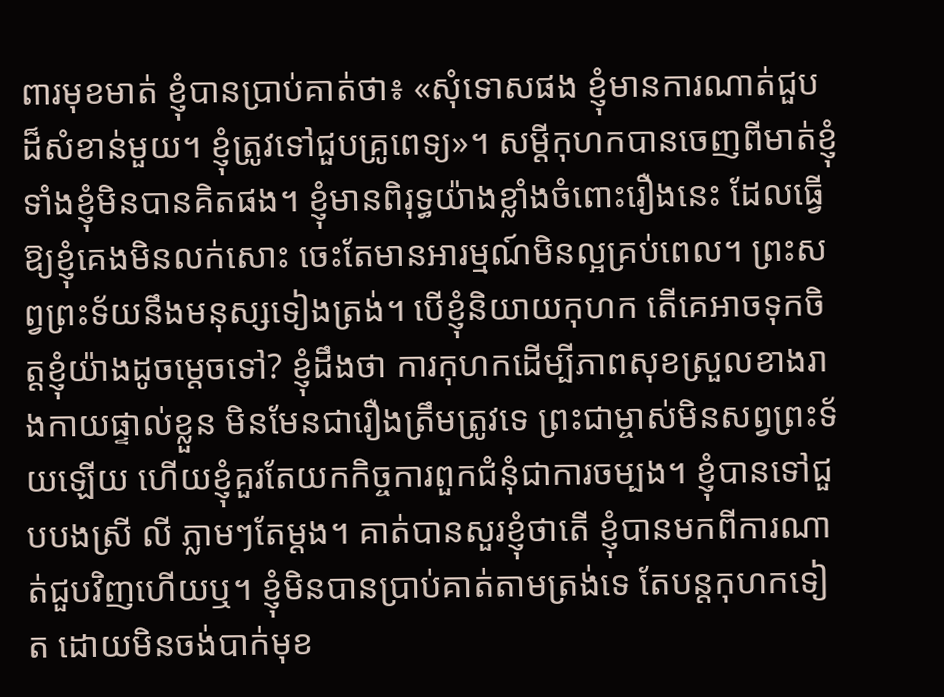ពារមុខមាត់ ខ្ញុំបានប្រាប់គាត់ថា៖ «សុំទោសផង ខ្ញុំមានការណាត់ជួបដ៏សំខាន់មួយ។ ខ្ញុំត្រូវទៅជួបគ្រូពេទ្យ»។ សម្ដីកុហកបានចេញពីមាត់ខ្ញុំ ទាំងខ្ញុំមិនបានគិតផង។ ខ្ញុំមានពិរុទ្ធយ៉ាងខ្លាំងចំពោះរឿងនេះ ដែលធ្វើឱ្យខ្ញុំគេងមិនលក់សោះ ចេះតែមានអារម្មណ៍មិនល្អគ្រប់ពេល។ ព្រះសព្វព្រះទ័យនឹងមនុស្សទៀងត្រង់។ បើខ្ញុំនិយាយកុហក តើគេអាចទុកចិត្តខ្ញុំយ៉ាងដូចម្ដេចទៅ? ខ្ញុំដឹងថា ការកុហកដើម្បីភាពសុខស្រួលខាងរាងកាយផ្ទាល់ខ្លួន មិនមែនជារឿងត្រឹមត្រូវទេ ព្រះជាម្ចាស់មិនសព្វព្រះទ័យឡើយ ហើយខ្ញុំគួរតែយកកិច្ចការពួកជំនុំជាការចម្បង។ ខ្ញុំបានទៅជួបបងស្រី លី ភ្លាមៗតែម្ដង។ គាត់បានសួរខ្ញុំថាតើ ខ្ញុំបានមកពីការណាត់ជួបវិញហើយឬ។ ខ្ញុំមិនបានប្រាប់គាត់តាមត្រង់ទេ តែបន្តកុហកទៀត ដោយមិនចង់បាក់មុខ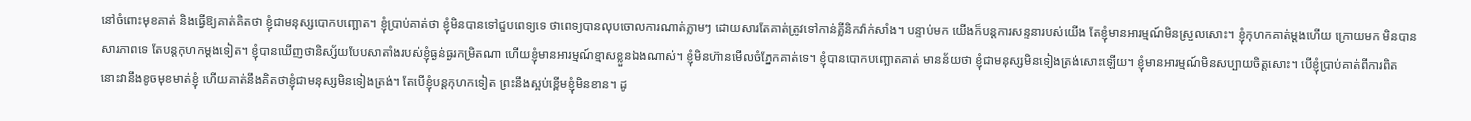នៅចំពោះមុខគាត់ និងធ្វើឱ្យគាត់គិតថា ខ្ញុំជាមនុស្សបោកបញ្ឆោត។ ខ្ញុំប្រាប់គាត់ថា ខ្ញុំមិនបានទៅជួបពេទ្យទេ ថាពេទ្យបានលុបចោលការណាត់ភ្លាមៗ ដោយសារតែគាត់ត្រូវទៅកាន់គ្លីនិកវ៉ាក់សាំង។ បន្ទាប់មក យើងក៏បន្តការសន្ទនារបស់យើង តែខ្ញុំមានអារម្មណ៍មិនស្រួលសោះ។ ខ្ញុំកុហកគាត់ម្ដងហើយ ក្រោយមក មិនបានសារភាពទេ តែបន្តកុហកម្ដងទៀត។ ខ្ញុំបានឃើញថានិស្ស័យបែបសាតាំងរបស់ខ្ញុំធ្ងន់ធ្ងរកម្រិតណា ហើយខ្ញុំមានអារម្មណ៍ខ្មាសខ្លួនឯងណាស់។ ខ្ញុំមិនហ៊ានមើលចំភ្នែកគាត់ទេ។ ខ្ញុំបានបោកបញ្ឆោតគាត់ មានន័យថា ខ្ញុំជាមនុស្សមិនទៀងត្រង់សោះឡើយ។ ខ្ញុំមានអារម្មណ៍មិនសប្បាយចិត្តសោះ។ បើខ្ញុំប្រាប់គាត់ពីការពិត នោះវានឹងខូចមុខមាត់ខ្ញុំ ហើយគាត់នឹងគិតថាខ្ញុំជាមនុស្សមិនទៀងត្រង់។ តែបើខ្ញុំបន្តកុហកទៀត ព្រះនឹងស្អប់ខ្ពើមខ្ញុំមិនខាន។ ដូ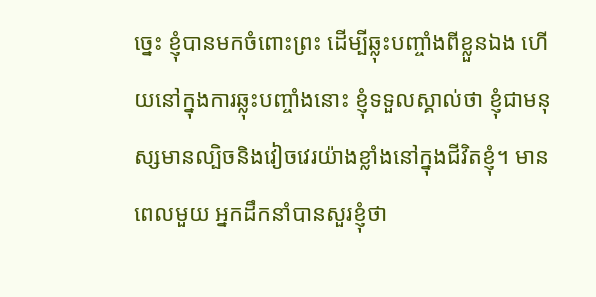ច្នេះ ខ្ញុំបានមកចំពោះព្រះ ដើម្បីឆ្លុះបញ្ចាំងពីខ្លួនឯង ហើយនៅក្នុងការឆ្លុះបញ្ចាំងនោះ ខ្ញុំទទួលស្គាល់ថា ខ្ញុំជាមនុស្សមានល្បិចនិងវៀចវេរយ៉ាងខ្លាំងនៅក្នុងជីវិតខ្ញុំ។ មានពេលមួយ អ្នកដឹកនាំបានសួរខ្ញុំថា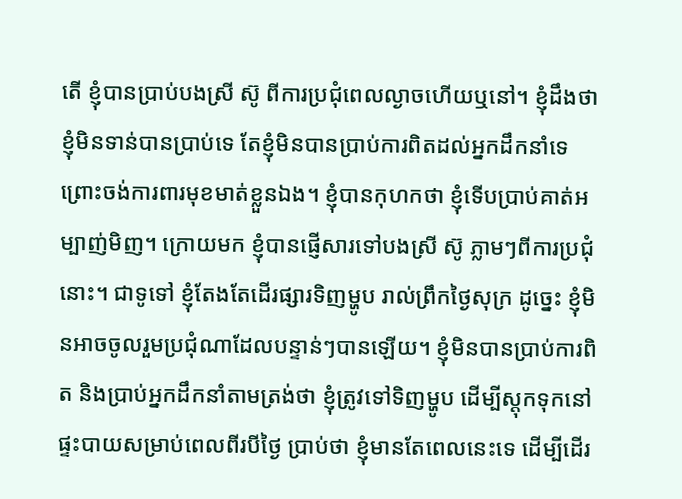តើ ខ្ញុំបានប្រាប់បងស្រី ស៊ូ ពីការប្រជុំពេលល្ងាចហើយឬនៅ។ ខ្ញុំដឹងថា ខ្ញុំមិនទាន់បានប្រាប់ទេ តែខ្ញុំមិនបានប្រាប់ការពិតដល់អ្នកដឹកនាំទេ ព្រោះចង់ការពារមុខមាត់ខ្លួនឯង។ ខ្ញុំបានកុហកថា ខ្ញុំទើបប្រាប់គាត់អម្បាញ់មិញ។ ក្រោយមក ខ្ញុំបានផ្ញើសារទៅបងស្រី ស៊ូ ភ្លាមៗពីការប្រជុំនោះ។ ជាទូទៅ ខ្ញុំតែងតែដើរផ្សារទិញម្ហូប រាល់ព្រឹកថ្ងៃសុក្រ ដូច្នេះ ខ្ញុំមិនអាចចូលរួមប្រជុំណាដែលបន្ទាន់ៗបានឡើយ។ ខ្ញុំមិនបានប្រាប់ការពិត និងប្រាប់អ្នកដឹកនាំតាមត្រង់ថា ខ្ញុំត្រូវទៅទិញម្ហូប ដើម្បីស្ដុកទុកនៅផ្ទះបាយសម្រាប់ពេលពីរបីថ្ងៃ ប្រាប់ថា ខ្ញុំមានតែពេលនេះទេ ដើម្បីដើរ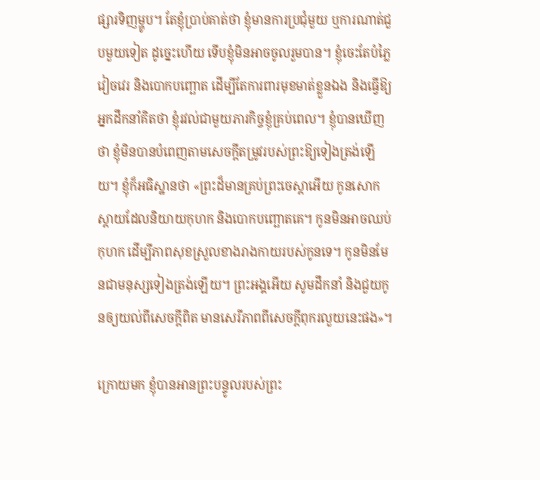ផ្សារទិញម្ហូប។ តែខ្ញុំប្រាប់គាត់ថា ខ្ញុំមានការប្រជុំមួយ ឬការណាត់ជួបមួយទៀត ដូច្នេះហើយ ទើបខ្ញុំមិនអាចចូលរួមបាន។ ខ្ញុំចេះតែបំភ្លៃ វៀចវេរ និងបោកបញ្ឆោត ដើម្បីតែការពារមុខមាត់ខ្លួនឯង និងធ្វើឱ្យអ្នកដឹកនាំគិតថា ខ្ញុំរវល់ជាមួយភារកិច្ចខ្ញុំគ្រប់ពេល។ ខ្ញុំបានឃើញថា ខ្ញុំមិនបានបំពេញតាមសេចក្តីតម្រូវរបស់ព្រះឱ្យទៀងត្រង់ឡើយ។ ខ្ញុំក៏អធិស្ឋានថា «ព្រះដ៏មានគ្រប់ព្រះចេស្ដាអើយ កូនសោកស្ដាយដែលនិយាយកុហក និងបោកបញ្ឆោតគេ។ កូនមិនអាចឈប់កុហក ដើម្បីភាពសុខស្រួលខាងរាងកាយរបស់កូនទេ។ កូនមិនមែនជាមនុស្សទៀងត្រង់ឡើយ។ ព្រះអង្គអើយ សូមដឹកនាំ និងជួយកូនឲ្យយល់ពីសេចក្ដីពិត មានសេរីភាពពីសេចក្តីពុករលួយនេះផង»។

ក្រោយមក ខ្ញុំបានអានព្រះបន្ទូលរបស់ព្រះ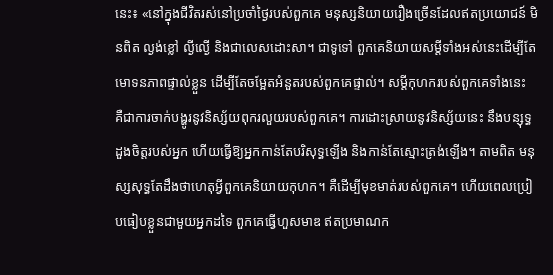នេះ៖ «នៅក្នុងជីវិតរស់នៅប្រចាំថ្ងៃរបស់ពួកគេ មនុស្សនិយាយរឿងច្រើនដែលឥតប្រយោជន៍ មិនពិត ល្ងង់ខ្លៅ ល្ងីល្ងើ និងជាលេសដោះសា។ ជាទូទៅ ពួកគេនិយាយសម្ដីទាំងអស់នេះដើម្បីតែមោទនភាពផ្ទាល់ខ្លួន ដើម្បីតែចម្អែតអំនួតរបស់ពួកគេផ្ទាល់។ សម្ដីកុហករបស់ពួកគេទាំងនេះ គឺជាការចាក់បង្ហូរនូវនិស្ស័យពុករលួយរបស់ពួកគេ។ ការដោះស្រាយនូវនិស្ស័យនេះ នឹងបន្សុទ្ធដួងចិត្តរបស់អ្នក ហើយធ្វើឱ្យអ្នកកាន់តែបរិសុទ្ធឡើង និងកាន់តែស្មោះត្រង់ឡើង។ តាមពិត មនុស្សសុទ្ធតែដឹងថាហេតុអ្វីពួកគេនិយាយកុហក។ គឺដើម្បីមុខមាត់របស់ពួកគេ។ ហើយពេលប្រៀបធៀបខ្លួនជាមួយអ្នកដទៃ ពួកគេធ្វើហួសមាឌ ឥតប្រមាណក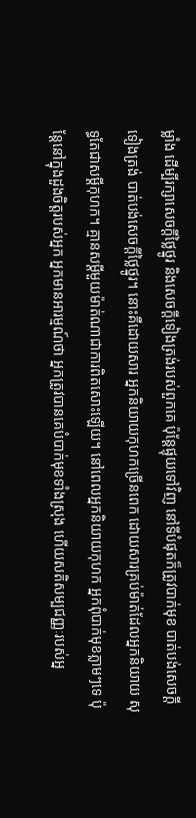ម្លាំង ដើម្បីរក្សាសេចក្ដីថ្លៃថ្នូរ និងសេចក្ដីទៀងត្រង់របស់ពួកគេ ប៉ុន្តែផ្ទុយទៅវិញ នៅទីបំផុតក៏ត្រូវបាក់មុខ បាត់បង់សេចក្ដីទៀងត្រង់ បាត់បង់សេចក្ដីថ្លៃថ្នូរ។ នោះគឺដោយសារ អ្នកនិយាយកុហកច្រើនពេក ដោយសារគ្រប់ម៉ាត់ដែលអ្នកនិយាយ សុទ្ធតែជាសម្ដីកុហក។ គ្មានសម្ដីមួយម៉ាត់ណាជាការពិតសោះឡើយ។ នៅពេលអ្នកនិយាយកុហក អ្នកពុំបាក់មុខភ្លាមៗទេ ប៉ុន្តែនៅក្នុងដួងចិត្តរបស់អ្នក អ្នកមានអារម្មណ៍ថា អ្នកត្រូវបានគេបំបាក់មុខទាំងស្រុង ហើយសតិសម្បជញ្ញៈរបស់អ្ន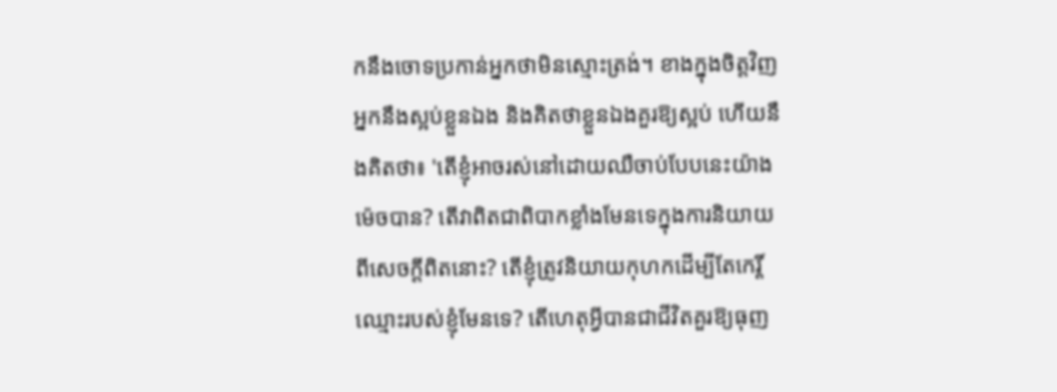កនឹងចោទប្រកាន់អ្នកថាមិនស្មោះត្រង់។ ខាងក្នុងចិត្តវិញ អ្នកនឹងស្អប់ខ្លួនឯង និងគិតថាខ្លួនឯងគួរឱ្យស្អប់ ហើយនឹងគិតថា៖ 'តើខ្ញុំអាចរស់នៅដោយឈឺចាប់បែបនេះយ៉ាងម៉េចបាន? តើវាពិតជាពិបាកខ្លាំងមែនទេក្នុងការនិយាយពីសេចក្ដីពិតនោះ? តើខ្ញុំត្រូវនិយាយកុហកដើម្បីតែកេរ្តិ៍ឈ្មោះរបស់ខ្ញុំមែនទេ? តើហេតុអ្វីបានជាជីវិតគួរឱ្យធុញ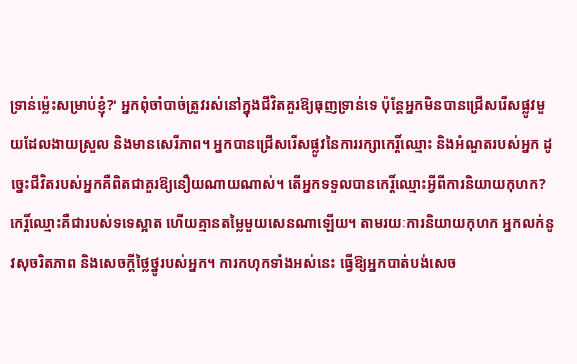ទ្រាន់ម្ល៉េះសម្រាប់ខ្ញុំ?' អ្នកពុំចាំបាច់ត្រូវរស់នៅក្នុងជីវិតគួរឱ្យធុញទ្រាន់ទេ ប៉ុន្តែអ្នកមិនបានជ្រើសរើសផ្លូវមួយដែលងាយស្រួល និងមានសេរីភាព។ អ្នកបានជ្រើសរើសផ្លូវនៃការរក្សាកេរ្តិ៍ឈ្មោះ និងអំណួតរបស់អ្នក ដូច្នេះជីវិតរបស់អ្នកគឺពិតជាគួរឱ្យនឿយណាយណាស់។ តើអ្នកទទួលបានកេរ្តិ៍ឈ្មោះអ្វីពីការនិយាយកុហក? កេរ្តិ៍ឈ្មោះគឺជារបស់ទទេស្អាត ហើយគ្មានតម្លៃមួយសេនណាឡើយ។ តាមរយៈការនិយាយកុហក អ្នកលក់នូវសុចរិតភាព និងសេចក្ដីថ្លៃថ្នូរបស់អ្នក។ ការកហុកទាំងអស់នេះ ធ្វើឱ្យអ្នកបាត់បង់សេច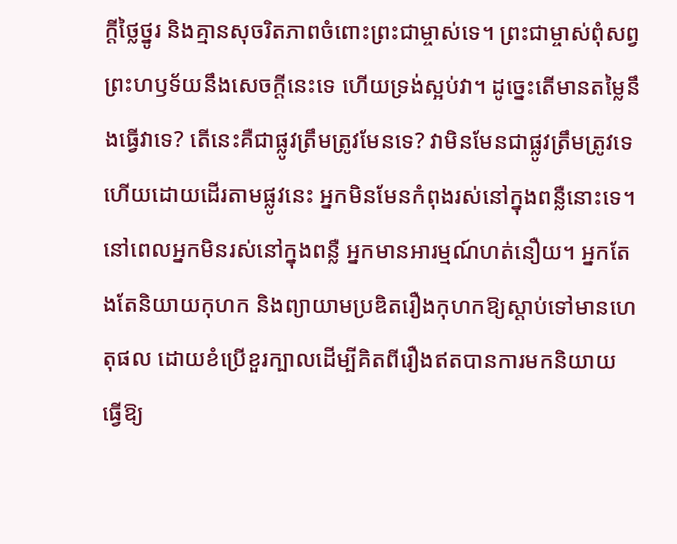ក្ដីថ្លៃថ្នូរ និងគ្មានសុចរិតភាពចំពោះព្រះជាម្ចាស់ទេ។ ព្រះជាម្ចាស់ពុំសព្វព្រះហឫទ័យនឹងសេចក្ដីនេះទេ ហើយទ្រង់ស្អប់វា។ ដូច្នេះតើមានតម្លៃនឹងធ្វើវាទេ? តើនេះគឺជាផ្លូវត្រឹមត្រូវមែនទេ? វាមិនមែនជាផ្លូវត្រឹមត្រូវទេ ហើយដោយដើរតាមផ្លូវនេះ អ្នកមិនមែនកំពុងរស់នៅក្នុងពន្លឺនោះទេ។ នៅពេលអ្នកមិនរស់នៅក្នុងពន្លឺ អ្នកមានអារម្មណ៍ហត់នឿយ។ អ្នកតែងតែនិយាយកុហក និងព្យាយាមប្រឌិតរឿងកុហកឱ្យស្ដាប់ទៅមានហេតុផល ដោយខំប្រើខួរក្បាលដើម្បីគិតពីរឿងឥតបានការមកនិយាយ ធ្វើឱ្យ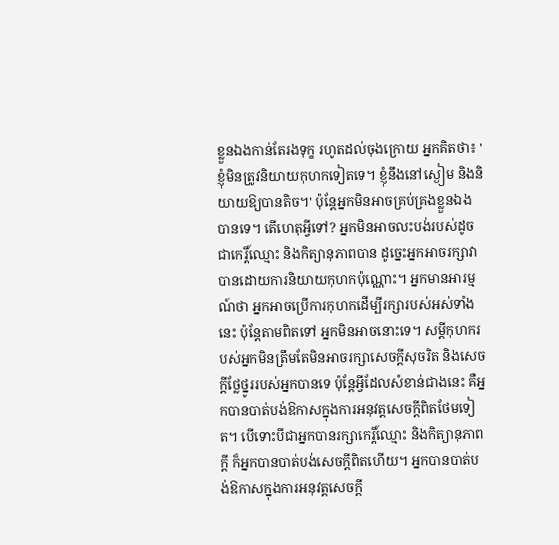ខ្លួនឯងកាន់តែរងទុក្ខ រហូតដល់ចុងក្រោយ អ្នកគិតថា៖ 'ខ្ញុំមិនត្រូវនិយាយកុហកទៀតទេ។ ខ្ញុំនឹងនៅស្ងៀម និងនិយាយឱ្យបានតិច។' ប៉ុន្តែអ្នកមិនអាចគ្រប់គ្រងខ្លួនឯងបានទេ។ តើហេតុអ្វីទៅ? អ្នកមិនអាចលះបង់របស់ដូចជាកេរ្តិ៍ឈ្មោះ និងកិត្យានុភាពបាន ដូច្នេះអ្នកអាចរក្សាវាបានដោយការនិយាយកុហកប៉ុណ្ណោះ។ អ្នកមានអារម្មណ៍ថា អ្នកអាចប្រើការកុហកដើម្បីរក្សារបស់អស់ទាំងនេះ ប៉ុន្តែតាមពិតទៅ អ្នកមិនអាចនោះទេ។ សម្ដីកុហករបស់អ្នកមិនត្រឹមតែមិនអាចរក្សាសេចក្ដីសុចរិត និងសេចក្ដីថ្លែថ្នូររបស់អ្នកបានទេ ប៉ុន្តែអ្វីដែលសំខាន់ជាងនេះ គឺអ្នកបានបាត់បង់ឱកាសក្នុងការអនុវត្តសេចក្ដីពិតថែមទៀត។ បើទោះបីជាអ្នកបានរក្សាកេរ្តិ៍ឈ្មោះ និងកិត្យានុភាពក្ដី ក៏អ្នកបានបាត់បង់សេចក្ដីពិតហើយ។ អ្នកបានបាត់បង់ឱកាសក្នុងការអនុវត្តសេចក្ដី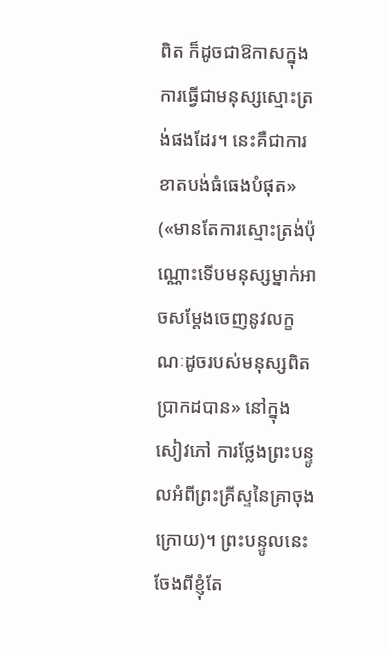ពិត ក៏ដូចជាឱកាសក្នុងការធ្វើជាមនុស្សស្មោះត្រង់ផងដែរ។ នេះគឺជាការខាតបង់ធំធេងបំផុត» («មានតែការស្មោះត្រង់ប៉ុណ្ណោះទើបមនុស្សម្នាក់អាចសម្ដែងចេញនូវលក្ខណៈដូចរបស់មនុស្សពិតប្រាកដបាន» នៅក្នុងសៀវភៅ ការថ្លែងព្រះបន្ទូលអំពីព្រះគ្រីស្ទនៃគ្រាចុងក្រោយ)។ ព្រះបន្ទូលនេះចែងពីខ្ញុំតែ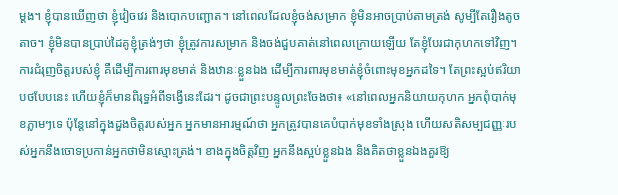ម្ដង។ ខ្ញុំបានឃើញថា ខ្ញុំវៀចវេរ និងបោកបញ្ឆោត។ នៅពេលដែលខ្ញុំចង់សម្រាក ខ្ញុំមិនអាចប្រាប់តាមត្រង់ សូម្បីតែរឿងតូចតាច។ ខ្ញុំមិនបានប្រាប់ដៃគូខ្ញុំត្រង់ៗថា ខ្ញុំត្រូវការសម្រាក និងចង់ជួបគាត់នៅពេលក្រោយឡើយ តែខ្ញុំបែរជាកុហកទៅវិញ។ ការជំរុញចិត្តរបស់ខ្ញុំ គឺដើម្បីការពារមុខមាត់ និងឋានៈខ្លួនឯង ដើម្បីការពារមុខមាត់ខ្ញុំចំពោះមុខអ្នកដទៃ។ តែព្រះស្អប់ឥរិយាបថបែបនេះ ហើយខ្ញុំក៏មានពិរុទ្ធអំពីទង្វើនេះដែរ។ ដូចជាព្រះបន្ទូលព្រះចែងថា៖ «នៅពេលអ្នកនិយាយកុហក អ្នកពុំបាក់មុខភ្លាមៗទេ ប៉ុន្តែនៅក្នុងដួងចិត្តរបស់អ្នក អ្នកមានអារម្មណ៍ថា អ្នកត្រូវបានគេបំបាក់មុខទាំងស្រុង ហើយសតិសម្បជញ្ញៈរបស់អ្នកនឹងចោទប្រកាន់អ្នកថាមិនស្មោះត្រង់។ ខាងក្នុងចិត្តវិញ អ្នកនឹងស្អប់ខ្លួនឯង និងគិតថាខ្លួនឯងគួរឱ្យ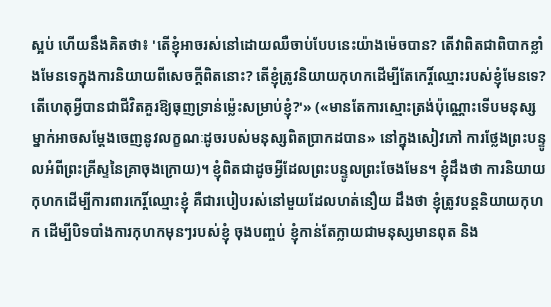ស្អប់ ហើយនឹងគិតថា៖ 'តើខ្ញុំអាចរស់នៅដោយឈឺចាប់បែបនេះយ៉ាងម៉េចបាន? តើវាពិតជាពិបាកខ្លាំងមែនទេក្នុងការនិយាយពីសេចក្ដីពិតនោះ? តើខ្ញុំត្រូវនិយាយកុហកដើម្បីតែកេរ្តិ៍ឈ្មោះរបស់ខ្ញុំមែនទេ? តើហេតុអ្វីបានជាជីវិតគួរឱ្យធុញទ្រាន់ម្ល៉េះសម្រាប់ខ្ញុំ?'» («មានតែការស្មោះត្រង់ប៉ុណ្ណោះទើបមនុស្សម្នាក់អាចសម្ដែងចេញនូវលក្ខណៈដូចរបស់មនុស្សពិតប្រាកដបាន» នៅក្នុងសៀវភៅ ការថ្លែងព្រះបន្ទូលអំពីព្រះគ្រីស្ទនៃគ្រាចុងក្រោយ)។ ខ្ញុំពិតជាដូចអ្វីដែលព្រះបន្ទូលព្រះចែងមែន។ ខ្ញុំដឹងថា ការនិយាយកុហកដើម្បីការពារកេរ្តិ៍ឈ្មោះខ្ញុំ គឺជារបៀបរស់នៅមួយដែលហត់នឿយ ដឹងថា ខ្ញុំត្រូវបន្តនិយាយកុហក ដើម្បីបិទបាំងការកុហកមុនៗរបស់ខ្ញុំ ចុងបញ្ចប់ ខ្ញុំកាន់តែក្លាយជាមនុស្សមានពុត និង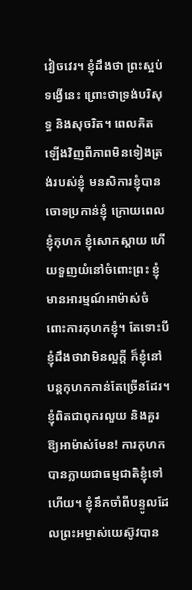វៀចវេរ។ ខ្ញុំដឹងថា ព្រះស្អប់ទង្វើនេះ ព្រោះថាទ្រង់បរិសុទ្ធ និងសុចរិត។ ពេលគិតឡើងវិញពីភាពមិនទៀងត្រង់របស់ខ្ញុំ មនសិការខ្ញុំបានចោទប្រកាន់ខ្ញុំ ក្រោយពេលខ្ញុំកុហក ខ្ញុំសោកស្ដាយ ហើយទួញយំនៅចំពោះព្រះ ខ្ញុំមានអារម្មណ៍អាម៉ាស់ចំពោះការកុហកខ្ញុំ។ តែទោះបីខ្ញុំដឹងថាវាមិនល្អក្ដី ក៏ខ្ញុំនៅបន្តកុហកកាន់តែច្រើនដែរ។ ខ្ញុំពិតជាពុករលួយ និងគួរឱ្យអាម៉ាស់មែន! ការកុហកបានក្លាយជាធម្មជាតិខ្ញុំទៅហើយ។ ខ្ញុំនឹកចាំពីបន្ទូលដែលព្រះអម្ចាស់យេស៊ូវបាន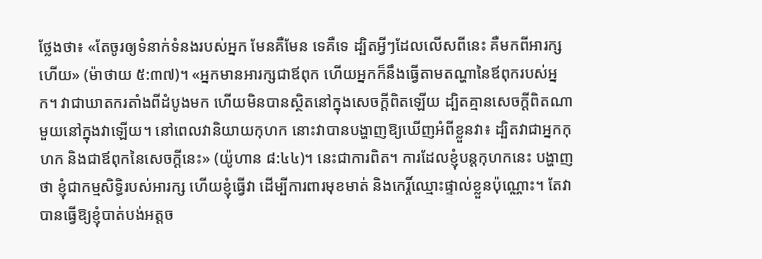ថ្លែងថា៖ «តែចូរឲ្យទំនាក់ទំនងរបស់អ្នក មែនគឺមែន ទេគឺទេ ដ្បិតអ្វីៗដែលលើសពីនេះ គឺមកពីអារក្សហើយ» (ម៉ាថាយ ៥:៣៧)។ «អ្នកមានអារក្សជាឪពុក ហើយអ្នកក៏នឹងធ្វើតាមតណ្ហានៃឪពុករបស់អ្នក។ វាជាឃាតករតាំងពីដំបូងមក ហើយមិនបានស្ថិតនៅក្នុងសេចក្ដីពិតឡើយ ដ្បិតគ្មានសេចក្ដីពិតណាមួយនៅក្នុងវាឡើយ។ នៅពេលវានិយាយកុហក នោះវាបានបង្ហាញឱ្យឃើញអំពីខ្លួនវា៖ ដ្បិតវាជាអ្នកកុហក និងជាឪពុកនៃសេចក្ដីនេះ» (យ៉ូហាន ៨:៤៤)។ នេះជាការពិត។ ការដែលខ្ញុំបន្តកុហកនេះ បង្ហាញថា ខ្ញុំជាកម្មសិទ្ធិរបស់អារក្ស ហើយខ្ញុំធ្វើវា ដើម្បីការពារមុខមាត់ និងកេរ្តិ៍ឈ្មោះផ្ទាល់ខ្លួនប៉ុណ្ណោះ។ តែវាបានធ្វើឱ្យខ្ញុំបាត់បង់អត្តច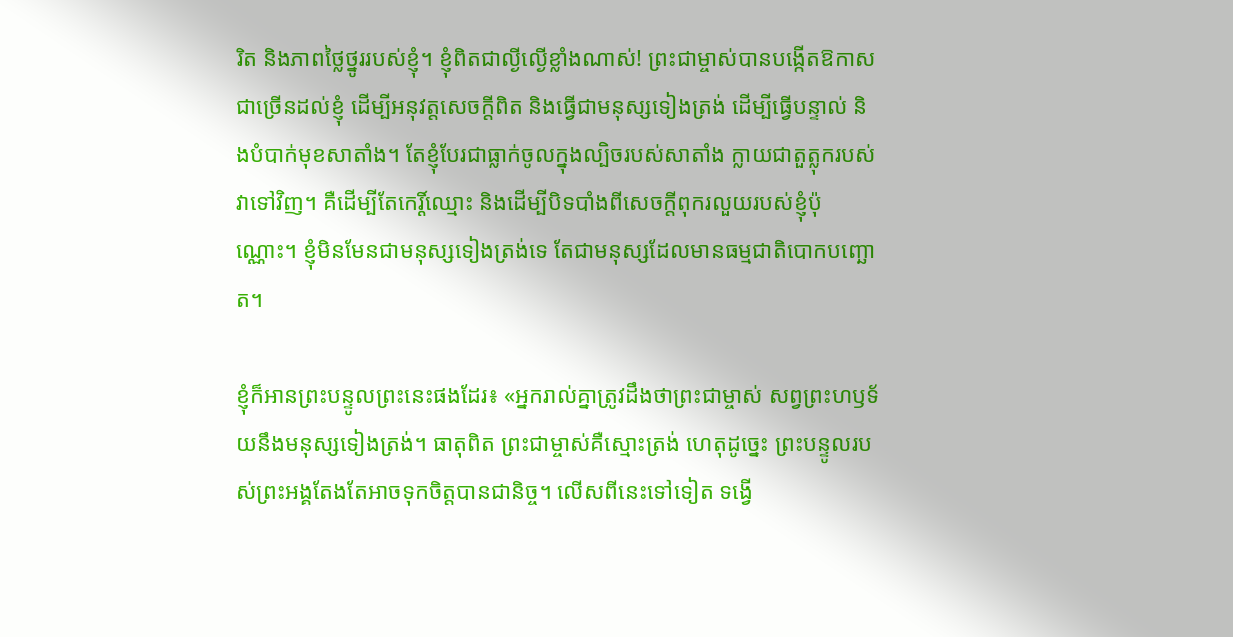រិត និងភាពថ្លៃថ្នូររបស់ខ្ញុំ។ ខ្ញុំពិតជាល្ងីល្ងើខ្លាំងណាស់! ព្រះជាម្ចាស់បានបង្កើតឱកាសជាច្រើនដល់ខ្ញុំ ដើម្បីអនុវត្តសេចក្តីពិត និងធ្វើជាមនុស្សទៀងត្រង់ ដើម្បីធ្វើបន្ទាល់ និងបំបាក់មុខសាតាំង។ តែខ្ញុំបែរជាធ្លាក់ចូលក្នុងល្បិចរបស់សាតាំង ក្លាយជាតួត្លុករបស់វាទៅវិញ។ គឺដើម្បីតែកេរ្តិ៍ឈ្មោះ និងដើម្បីបិទបាំងពីសេចក្តីពុករលួយរបស់ខ្ញុំប៉ុណ្ណោះ។ ខ្ញុំមិនមែនជាមនុស្សទៀងត្រង់ទេ តែជាមនុស្សដែលមានធម្មជាតិបោកបញ្ឆោត។

ខ្ញុំក៏អានព្រះបន្ទូលព្រះនេះផងដែរ៖ «អ្នករាល់គ្នាត្រូវដឹងថាព្រះជាម្ចាស់ សព្វព្រះហឫទ័យនឹងមនុស្សទៀងត្រង់។ ធាតុពិត ព្រះជាម្ចាស់គឺស្មោះត្រង់ ហេតុដូច្នេះ ព្រះបន្ទូលរបស់ព្រះអង្គតែងតែអាចទុកចិត្តបានជានិច្ច។ លើសពីនេះទៅទៀត ទង្វើ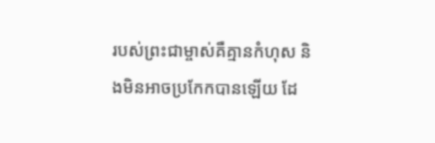របស់ព្រះជាម្ចាស់គឺគ្មានកំហុស និងមិនអាចប្រកែកបានឡើយ ដែ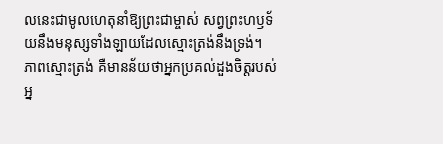លនេះជាមូលហេតុនាំឱ្យព្រះជាម្ចាស់ សព្វព្រះហឫទ័យនឹងមនុស្សទាំងឡាយដែលស្មោះត្រង់នឹងទ្រង់។ ភាពស្មោះត្រង់ គឺមានន័យថាអ្នកប្រគល់ដួងចិត្តរបស់អ្ន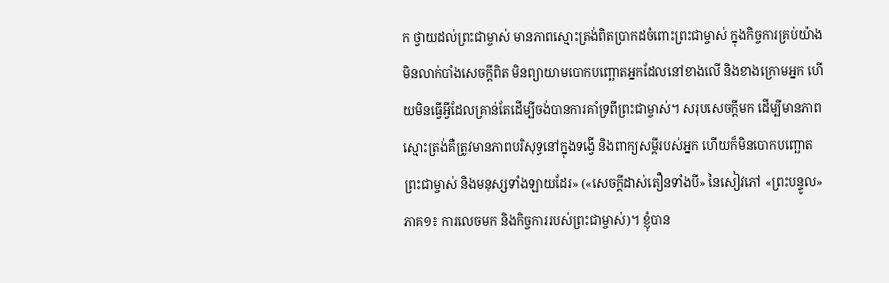ក ថ្វាយដល់ព្រះជាម្ចាស់ មានភាពស្មោះត្រង់ពិតប្រាកដចំពោះព្រះជាម្ចាស់ ក្នុងកិច្ចការគ្រប់យ៉ាង មិនលាក់បាំងសេចក្ដីពិត មិនព្យាយាមបោកបញ្ឆោតអ្នកដែលនៅខាងលើ និងខាងក្រោមអ្នក ហើយមិនធ្វើអ្វីដែលគ្រាន់តែដើម្បីចង់បានការគាំទ្រពីព្រះជាម្ចាស់។ សរុបសេចក្ដីមក ដើម្បីមានភាពស្មោះត្រង់គឺត្រូវមានភាពបរិសុទ្ធនៅក្នុងទង្វើ និងពាក្យសម្ដីរបស់អ្នក ហើយក៏មិនបោកបញ្ឆោតព្រះជាម្ចាស់ និងមនុស្សទាំងឡាយដែរ» («សេចក្ដីដាស់តឿនទាំងបី» នៃសៀវភៅ «ព្រះបន្ទូល» ភាគ១៖ ការលេចមក និងកិច្ចការរបស់ព្រះជាម្ចាស់)។ ខ្ញុំបាន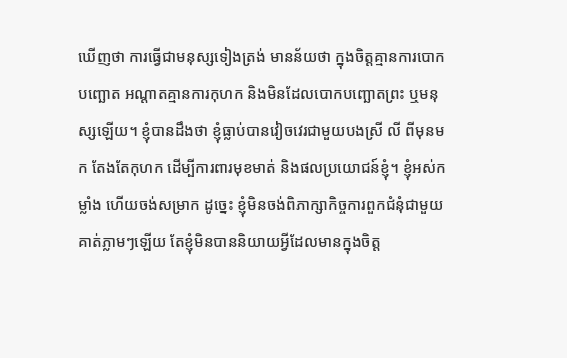ឃើញថា ការធ្វើជាមនុស្សទៀងត្រង់ មានន័យថា ក្នុងចិត្តគ្មានការបោកបញ្ឆោត អណ្ដាតគ្មានការកុហក និងមិនដែលបោកបញ្ឆោតព្រះ ឬមនុស្សឡើយ។ ខ្ញុំបានដឹងថា ខ្ញុំធ្លាប់បានវៀចវេរជាមួយបងស្រី លី ពីមុនមក តែងតែកុហក ដើម្បីការពារមុខមាត់ និងផលប្រយោជន៍ខ្ញុំ។ ខ្ញុំអស់កម្លាំង ហើយចង់សម្រាក ដូច្នេះ ខ្ញុំមិនចង់ពិភាក្សាកិច្ចការពួកជំនុំជាមួយគាត់ភ្លាមៗឡើយ តែខ្ញុំមិនបាននិយាយអ្វីដែលមានក្នុងចិត្ត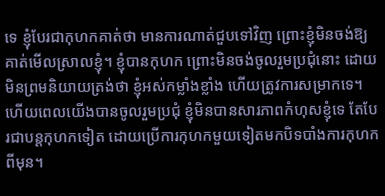ទេ ខ្ញុំបែរជាកុហកគាត់ថា មានការណាត់ជួបទៅវិញ ព្រោះខ្ញុំមិនចង់ឱ្យគាត់មើលស្រាលខ្ញុំ។ ខ្ញុំបានកុហក ព្រោះមិនចង់ចូលរួមប្រជុំនោះ ដោយមិនព្រមនិយាយត្រង់ថា ខ្ញុំអស់កម្លាំងខ្លាំង ហើយត្រូវការសម្រាកទេ។ ហើយពេលយើងបានចូលរួមប្រជុំ ខ្ញុំមិនបានសារភាពកំហុសខ្ញុំទេ តែបែរជាបន្តកុហកទៀត ដោយប្រើការកុហកមួយទៀតមកបិទបាំងការកុហកពីមុន។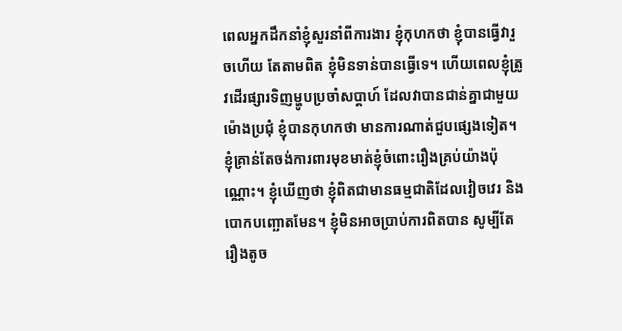ពេលអ្នកដឹកនាំខ្ញុំសួរនាំពីការងារ ខ្ញុំកុហកថា ខ្ញុំបានធ្វើវារួចហើយ តែតាមពិត ខ្ញុំមិនទាន់បានធ្វើទេ។ ហើយពេលខ្ញុំត្រូវដើរផ្សារទិញម្ហូបប្រចាំសប្ដាហ៍ ដែលវាបានជាន់គ្នាជាមួយម៉ោងប្រជុំ ខ្ញុំបានកុហកថា មានការណាត់ជួបផ្សេងទៀត។ ខ្ញុំគ្រាន់តែចង់ការពារមុខមាត់ខ្ញុំចំពោះរឿងគ្រប់យ៉ាងប៉ុណ្ណោះ។ ខ្ញុំឃើញថា ខ្ញុំពិតជាមានធម្មជាតិដែលវៀចវេរ និងបោកបញ្ឆោតមែន។ ខ្ញុំមិនអាចប្រាប់ការពិតបាន សូម្បីតែរឿងតូច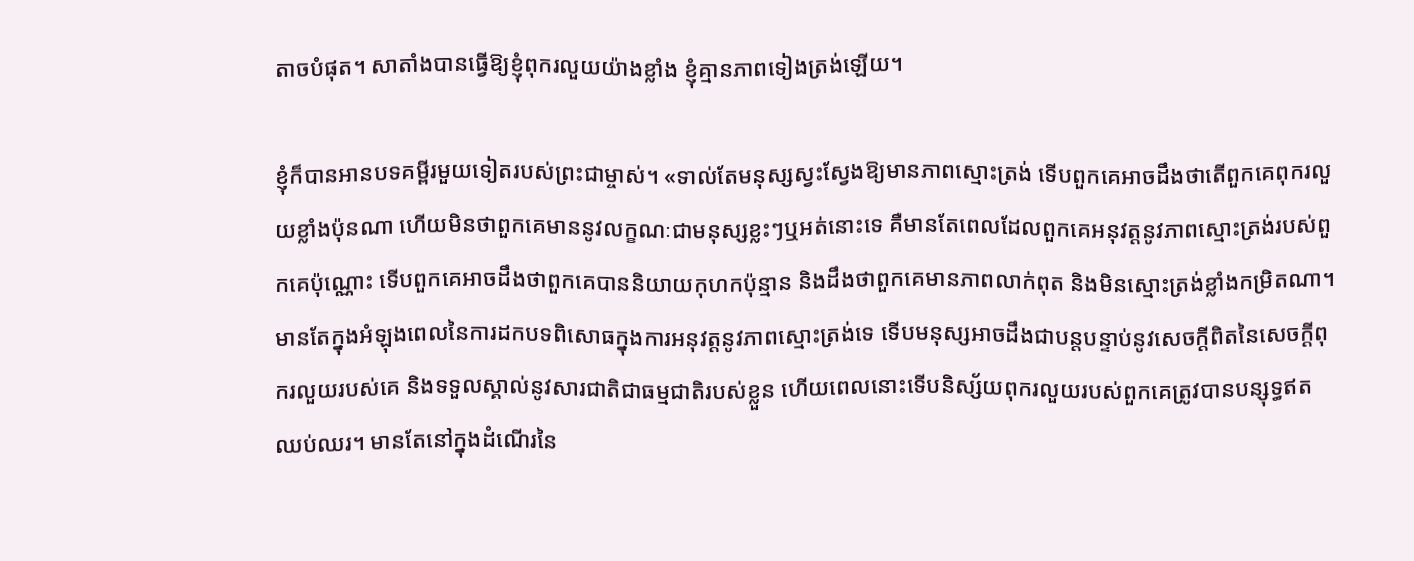តាចបំផុត។ សាតាំងបានធ្វើឱ្យខ្ញុំពុករលួយយ៉ាងខ្លាំង ខ្ញុំគ្មានភាពទៀងត្រង់ឡើយ។

ខ្ញុំក៏បានអានបទគម្ពីរមួយទៀតរបស់ព្រះជាម្ចាស់។ «ទាល់តែមនុស្សស្វះស្វែងឱ្យមានភាពស្មោះត្រង់ ទើបពួកគេអាចដឹងថាតើពួកគេពុករលួយខ្លាំងប៉ុនណា ហើយមិនថាពួកគេមាននូវលក្ខណៈជាមនុស្សខ្លះៗឬអត់នោះទេ គឺមានតែពេលដែលពួកគេអនុវត្តនូវភាពស្មោះត្រង់របស់ពួកគេប៉ុណ្ណោះ ទើបពួកគេអាចដឹងថាពួកគេបាននិយាយកុហកប៉ុន្មាន និងដឹងថាពួកគេមានភាពលាក់ពុត និងមិនស្មោះត្រង់ខ្លាំងកម្រិតណា។ មានតែក្នុងអំឡុងពេលនៃការដកបទពិសោធក្នុងការអនុវត្តនូវភាពស្មោះត្រង់ទេ ទើបមនុស្សអាចដឹងជាបន្តបន្ទាប់នូវសេចក្ដីពិតនៃសេចក្ដីពុករលួយរបស់គេ និងទទួលស្គាល់នូវសារជាតិជាធម្មជាតិរបស់ខ្លួន ហើយពេលនោះទើបនិស្ស័យពុករលួយរបស់ពួកគេត្រូវបានបន្សុទ្ធឥតឈប់ឈរ។ មានតែនៅក្នុងដំណើរនៃ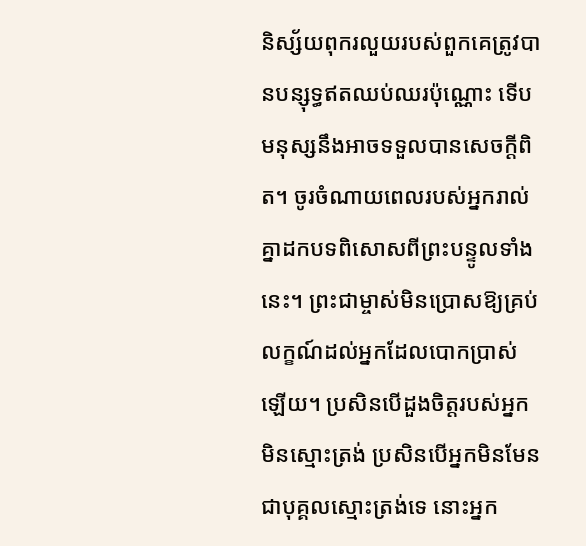និស្ស័យពុករលួយរបស់ពួកគេត្រូវបានបន្សុទ្ធឥតឈប់ឈរប៉ុណ្ណោះ ទើបមនុស្សនឹងអាចទទួលបានសេចក្ដីពិត។ ចូរចំណាយពេលរបស់អ្នករាល់គ្នាដកបទពិសោសពីព្រះបន្ទូលទាំងនេះ។ ព្រះជាម្ចាស់មិនប្រោសឱ្យគ្រប់លក្ខណ៍ដល់អ្នកដែលបោកប្រាស់ឡើយ។ ប្រសិនបើដួងចិត្តរបស់អ្នកមិនស្មោះត្រង់ ប្រសិនបើអ្នកមិនមែនជាបុគ្គលស្មោះត្រង់ទេ នោះអ្នក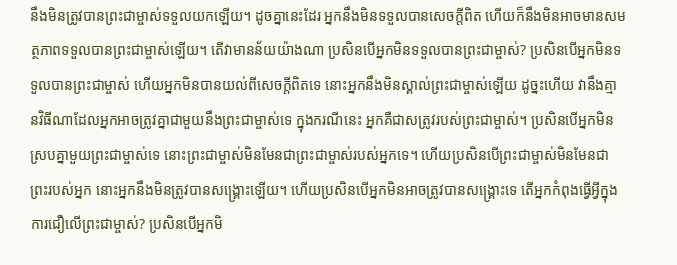នឹងមិនត្រូវបានព្រះជាម្ចាស់ទទួលយកឡើយ។ ដូចគ្នានេះដែរ អ្នកនឹងមិនទទួលបានសេចក្ដីពិត ហើយក៏នឹងមិនអាចមានសមត្ថភាពទទួលបានព្រះជាម្ចាស់ឡើយ។ តើវាមានន័យយ៉ាងណា ប្រសិនបើអ្នកមិនទទួលបានព្រះជាម្ចាស់? ប្រសិនបើអ្នកមិនទទួលបានព្រះជាម្ចាស់ ហើយអ្នកមិនបានយល់ពីសេចក្ដីពិតទេ នោះអ្នកនឹងមិនស្គាល់ព្រះជាម្ចាស់ឡើយ ដូច្នះហើយ វានឹងគ្មានវិធីណាដែលអ្នកអាចត្រូវគ្នាជាមួយនឹងព្រះជាម្ចាស់ទេ ក្នុងករណីនេះ អ្នកគឺជាសត្រូវរបស់ព្រះជាម្ចាស់។ ប្រសិនបើអ្នកមិនស្របគ្នាមួយព្រះជាម្ចាស់ទេ នោះព្រះជាម្ចាស់មិនមែនជាព្រះជាម្ចាស់របស់អ្នកទេ។ ហើយប្រសិនបើព្រះជាម្ចាស់មិនមែនជាព្រះរបស់អ្នក នោះអ្នកនឹងមិនត្រូវបានសង្រ្គោះឡើយ។ ហើយប្រសិនបើអ្នកមិនអាចត្រូវបានសង្គ្រោះទេ តើអ្នកកំពុងធ្វើអ្វីក្នុងការជឿលើព្រះជាម្ចាស់? ប្រសិនបើអ្នកមិ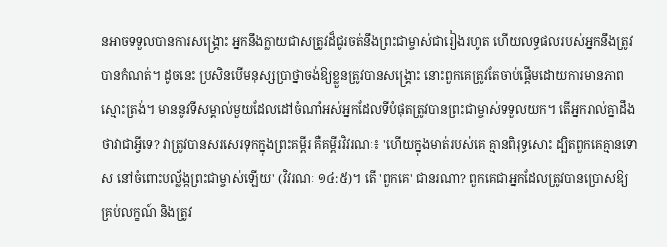នអាចទទួលបានការសង្គ្រោះ អ្នកនឹងក្លាយជាសត្រូវដ៏ជូរចត់នឹងព្រះជាម្ចាស់ជារៀងរហូត ហើយលទ្ធផលរបស់អ្នកនឹងត្រូវបានកំណត់។ ដូចនេះ ប្រសិនបើមនុស្សប្រាថ្នាចង់ឱ្យខ្លួនត្រូវបានសង្គ្រោះ នោះពួកគេត្រូវតែចាប់ផ្ដើមដោយការមានភាពស្មោះត្រង់។ មាននូវទីសម្គាល់មួយដែលដៅចំណាំអស់អ្នកដែលទីបំផុតត្រូវបានព្រះជាម្ចាស់ទទួលយក។ តើអ្នករាល់គ្នាដឹងថាវាជាអ្វីទេ? វាត្រូវបានសរសេរទុកក្នុងព្រះគម្ពីរ គឺគម្ពីរវិវរណៈ៖ 'ហើយក្នុងមាត់របស់គេ គ្មានពិរុទ្ធសោះ ដ្បិតពួកគេគ្មានទោស នៅចំពោះបល្ល័ង្កព្រះជាម្ចាស់ឡើយ' (វិវរណៈ ១៤:៥)។ តើ 'ពួកគេ' ជានរណា? ពួកគេជាអ្នកដែលត្រូវបានប្រោសឱ្យគ្រប់លក្ខណ៍ និងត្រូវ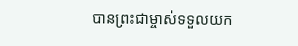បានព្រះជាម្ចាស់ទទួលយក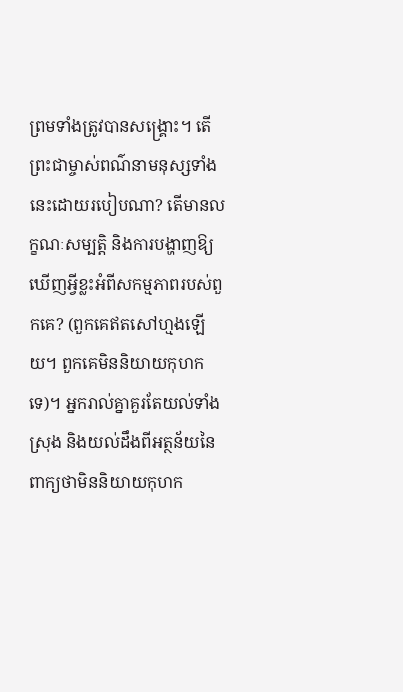ព្រមទាំងត្រូវបានសង្គ្រោះ។ តើព្រះជាម្ចាស់ពណ៌នាមនុស្សទាំងនេះដោយរបៀបណា? តើមានលក្ខណៈសម្បត្តិ និងការបង្ហាញឱ្យឃើញអ្វីខ្លះអំពីសកម្មភាពរបស់ពួកគេ? (ពួកគេឥតសៅហ្មងឡើយ។ ពួកគេមិននិយាយកុហកទេ)។ អ្នករាល់គ្នាគួរតែយល់ទាំងស្រុង និងយល់ដឹងពីអត្ថន័យនៃពាក្យថាមិននិយាយកុហក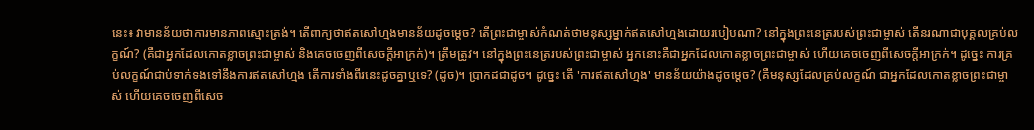នេះ៖ វាមានន័យថាការមានភាពស្មោះត្រង់។ តើពាក្យថាឥតសៅហ្មងមានន័យដូចម្ដេច? តើព្រះជាម្ចាស់កំណត់ថាមនុស្សម្នាក់ឥតសៅហ្មងដោយរបៀបណា? នៅក្នុងព្រះនេត្ររបស់ព្រះជាម្ចាស់ តើនរណាជាបុគ្គលគ្រប់លក្ខណ៍? (គឺជាអ្នកដែលកោតខ្លាចព្រះជាម្ចាស់ និងគេចចេញពីសេចក្តីអាក្រក់)។ ត្រឹមត្រូវ។ នៅក្នុងព្រះនេត្ររបស់ព្រះជាម្ចាស់ អ្នកនោះគឺជាអ្នកដែលកោតខ្លាចព្រះជាម្ចាស់ ហើយគេចចេញពីសេចក្ដីអាក្រក់។ ដូច្នេះ ការគ្រប់លក្ខណ៍ជាប់ទាក់ទងទៅនឹងការឥតសៅហ្មង តើការទាំងពីរនេះដូចគ្នាឬទេ? (ដូច)។ ប្រាកដជាដូច។ ដូច្នេះ តើ 'ការឥតសៅហ្មង' មានន័យយ៉ាងដូចម្ដេច? (គឺមនុស្សដែលគ្រប់លក្ខណ៍ ជាអ្នកដែលកោតខ្លាចព្រះជាម្ចាស់ ហើយគេចចេញពីសេច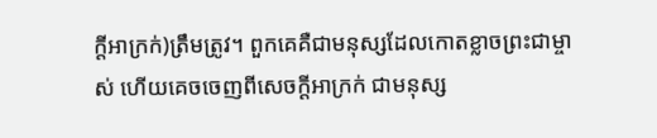ក្ដីអាក្រក់)ត្រឹមត្រូវ។ ពួកគេគឺជាមនុស្សដែលកោតខ្លាចព្រះជាម្ចាស់ ហើយគេចចេញពីសេចក្ដីអាក្រក់ ជាមនុស្ស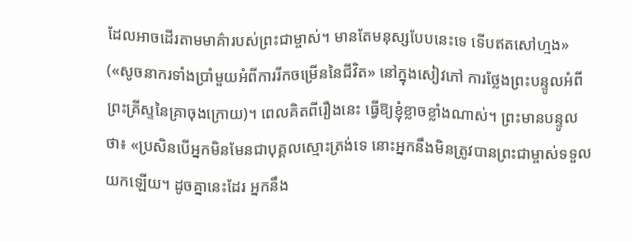ដែលអាចដើរតាមមាគ៌ារបស់ព្រះជាម្ចាស់។ មានតែមនុស្សបែបនេះទេ ទើបឥតសៅហ្មង» («សូចនាករទាំងប្រាំមួយអំពីការរីកចម្រើននៃជីវិត» នៅក្នុងសៀវភៅ ការថ្លែងព្រះបន្ទូលអំពីព្រះគ្រីស្ទនៃគ្រាចុងក្រោយ)។ ពេលគិតពីរឿងនេះ ធ្វើឱ្យខ្ញុំខ្លាចខ្លាំងណាស់។ ព្រះមានបន្ទូលថា៖ «ប្រសិនបើអ្នកមិនមែនជាបុគ្គលស្មោះត្រង់ទេ នោះអ្នកនឹងមិនត្រូវបានព្រះជាម្ចាស់ទទួលយកឡើយ។ ដូចគ្នានេះដែរ អ្នកនឹង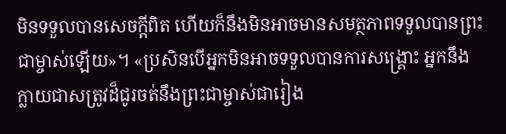មិនទទួលបានសេចក្ដីពិត ហើយក៏នឹងមិនអាចមានសមត្ថភាពទទួលបានព្រះជាម្ចាស់ឡើយ»។ «ប្រសិនបើអ្នកមិនអាចទទួលបានការសង្គ្រោះ អ្នកនឹងក្លាយជាសត្រូវដ៏ជូរចត់នឹងព្រះជាម្ចាស់ជារៀង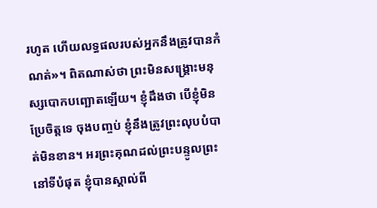រហូត ហើយលទ្ធផលរបស់អ្នកនឹងត្រូវបានកំណត់»។ ពិតណាស់ថា ព្រះមិនសង្រ្គោះមនុស្សបោកបញ្ឆោតឡើយ។ ខ្ញុំដឹងថា បើខ្ញុំមិនប្រែចិត្តទេ ចុងបញ្ចប់ ខ្ញុំនឹងត្រូវព្រះលុបបំបាត់មិនខាន។ អរព្រះគុណដល់ព្រះបន្ទូលព្រះ នៅទីបំផុត ខ្ញុំបានស្គាល់ពី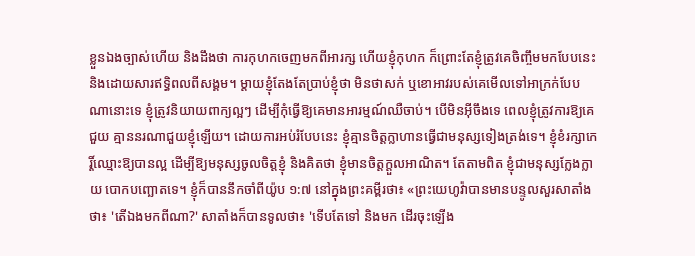ខ្លួនឯងច្បាស់ហើយ និងដឹងថា ការកុហកចេញមកពីអារក្ស ហើយខ្ញុំកុហក ក៏ព្រោះតែខ្ញុំត្រូវគេចិញ្ចឹមមកបែបនេះ និងដោយសារឥទ្ធិពលពីសង្គម។ ម្ដាយខ្ញុំតែងតែប្រាប់ខ្ញុំថា មិនថាសក់ ឬខោអាវរបស់គេមើលទៅអាក្រក់បែបណានោះទេ ខ្ញុំត្រូវនិយាយពាក្យល្អៗ ដើម្បីកុំធ្វើឱ្យគេមានអារម្មណ៍ឈឺចាប់។ បើមិនអ៊ីចឹងទេ ពេលខ្ញុំត្រូវការឱ្យគេជួយ គ្មាននរណាជួយខ្ញុំឡើយ។ ដោយការអប់រំបែបនេះ ខ្ញុំគ្មានចិត្តក្លាហានធ្វើជាមនុស្សទៀងត្រង់ទេ។ ខ្ញុំខំរក្សាកេរ្តិ៍ឈ្មោះឱ្យបានល្អ ដើម្បីឱ្យមនុស្សចូលចិត្តខ្ញុំ និងគិតថា ខ្ញុំមានចិត្តក្ដួលអាណិត។ តែតាមពិត ខ្ញុំជាមនុស្សក្លែងក្លាយ បោកបញ្ឆោតទេ។ ខ្ញុំក៏បាននឹកចាំពីយ៉ូប ១:៧ នៅក្នុងព្រះគម្ពីរថា៖ «ព្រះ‌យេហូវ៉ាបានមានបន្ទូលសួរសាតាំងថា៖ 'តើឯងមកពីណា?' សាតាំងក៏បានទូលថា៖ 'ទើបតែទៅ និងមក ដើរចុះឡើង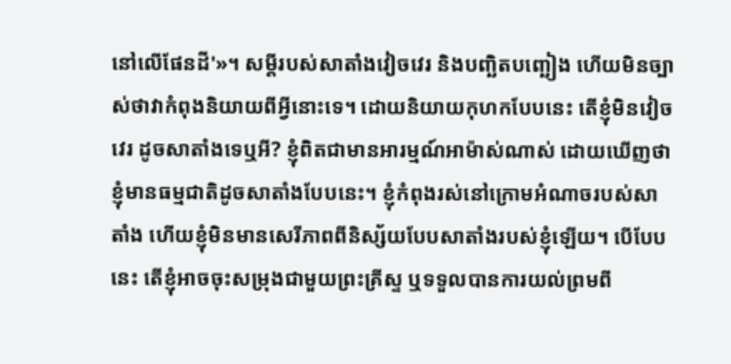នៅលើផែនដី'»។ សម្ដីរបស់សាតាំងវៀចវេរ និងបញ្ឆិតបញ្ឆៀង ហើយមិនច្បាស់ថាវាកំពុងនិយាយពីអ្វីនោះទេ។ ដោយនិយាយកុហកបែបនេះ តើខ្ញុំមិនវៀចវេរ ដូចសាតាំងទេឬអី? ខ្ញុំពិតជាមានអារម្មណ៍អាម៉ាស់ណាស់ ដោយឃើញថា ខ្ញុំមានធម្មជាតិដូចសាតាំងបែបនេះ។ ខ្ញុំកំពុងរស់នៅក្រោមអំណាចរបស់សាតាំង ហើយខ្ញុំមិនមានសេរីភាពពីនិស្ស័យបែបសាតាំងរបស់ខ្ញុំឡើយ។ បើបែបនេះ តើខ្ញុំអាចចុះសម្រុងជាមួយព្រះគ្រីស្ទ ឬទទួលបានការយល់ព្រមពី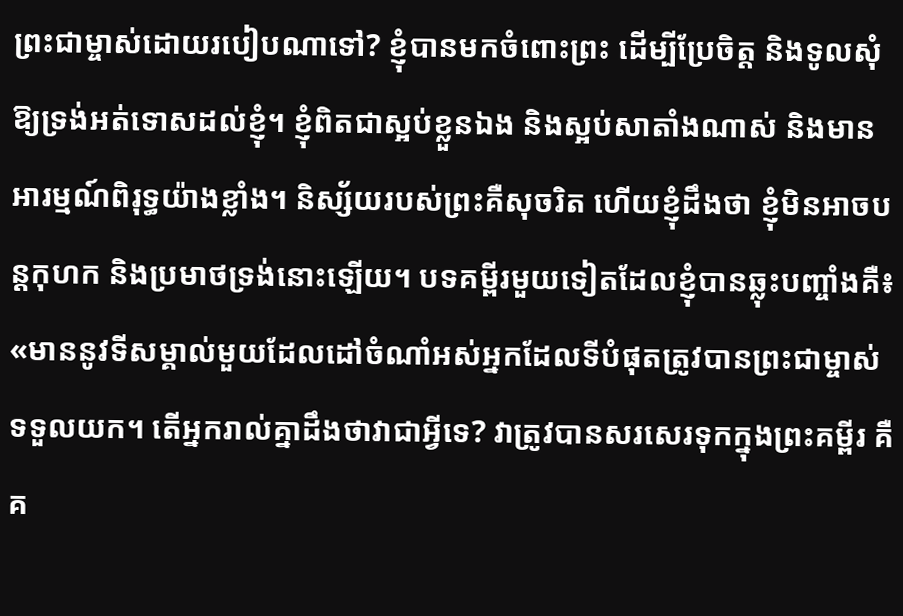ព្រះជាម្ចាស់ដោយរបៀបណាទៅ? ខ្ញុំបានមកចំពោះព្រះ ដើម្បីប្រែចិត្ត និងទូលសុំឱ្យទ្រង់អត់ទោសដល់ខ្ញុំ។ ខ្ញុំពិតជាស្អប់ខ្លួនឯង និងស្អប់សាតាំងណាស់ និងមានអារម្មណ៍ពិរុទ្ធយ៉ាងខ្លាំង។ និស្ស័យរបស់ព្រះគឺសុចរិត ហើយខ្ញុំដឹងថា ខ្ញុំមិនអាចបន្តកុហក និងប្រមាថទ្រង់នោះឡើយ។ បទគម្ពីរមួយទៀតដែលខ្ញុំបានឆ្លុះបញ្ចាំងគឺ៖ «មាននូវទីសម្គាល់មួយដែលដៅចំណាំអស់អ្នកដែលទីបំផុតត្រូវបានព្រះជាម្ចាស់ទទួលយក។ តើអ្នករាល់គ្នាដឹងថាវាជាអ្វីទេ? វាត្រូវបានសរសេរទុកក្នុងព្រះគម្ពីរ គឺគ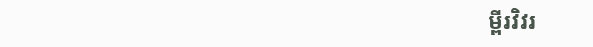ម្ពីរវិវរ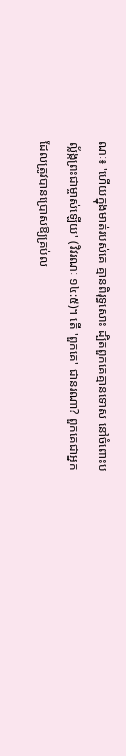ណៈ៖ 'ហើយក្នុងមាត់របស់គេ គ្មានពិរុទ្ធសោះ ដ្បិតពួកគេគ្មានទោស នៅចំពោះបល្ល័ង្កព្រះជាម្ចាស់ឡើយ' (វិវរណៈ ១៤:៥)។ តើ 'ពួកគេ' ជានរណា? ពួកគេជាអ្នកដែលត្រូវបានប្រោសឱ្យគ្រប់ល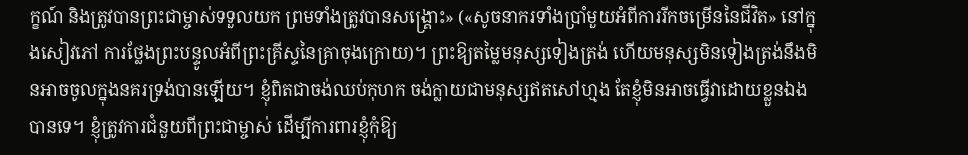ក្ខណ៍ និងត្រូវបានព្រះជាម្ចាស់ទទួលយក ព្រមទាំងត្រូវបានសង្គ្រោះ» («សូចនាករទាំងប្រាំមួយអំពីការរីកចម្រើននៃជីវិត» នៅក្នុងសៀវភៅ ការថ្លែងព្រះបន្ទូលអំពីព្រះគ្រីស្ទនៃគ្រាចុងក្រោយ)។ ព្រះឱ្យតម្លៃមនុស្សទៀងត្រង់ ហើយមនុស្សមិនទៀងត្រង់នឹងមិនអាចចូលក្នុងនគរទ្រង់បានឡើយ។ ខ្ញុំពិតជាចង់ឈប់កុហក ចង់ក្លាយជាមនុស្សឥតសៅហ្មង តែខ្ញុំមិនអាចធ្វើវាដោយខ្លួនឯងបានទេ។ ខ្ញុំត្រូវការជំនួយពីព្រះជាម្ចាស់ ដើម្បីការពារខ្ញុំកុំឱ្យ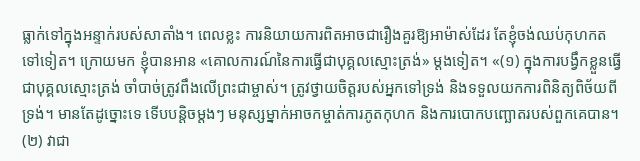ធ្លាក់ទៅក្នុងអន្ទាក់របស់សាតាំង។ ពេលខ្លះ ការនិយាយការពិតអាចជារឿងគួរឱ្យអាម៉ាស់ដែរ តែខ្ញុំចង់ឈប់កុហកតទៅទៀត។ ក្រោយមក ខ្ញុំបានអាន «គោលការណ៍នៃការធ្វើជាបុគ្គលស្មោះត្រង់» ម្ដងទៀត។ «(១) ក្នុងការបង្វឹកខ្លួនធ្វើជាបុគ្គលស្មោះត្រង់ ចាំបាច់ត្រូវពឹងលើព្រះជាម្ចាស់។ ត្រូវថ្វាយចិត្តរបស់អ្នកទៅទ្រង់ និងទទួលយកការពិនិត្យពិច័យពីទ្រង់។ មានតែដូច្នោះទេ ទើបបន្តិចម្ដងៗ មនុស្សម្នាក់អាចកម្ចាត់ការភូតកុហក និងការបោកបញ្ឆោតរបស់ពួកគេបាន។ (២) វាជា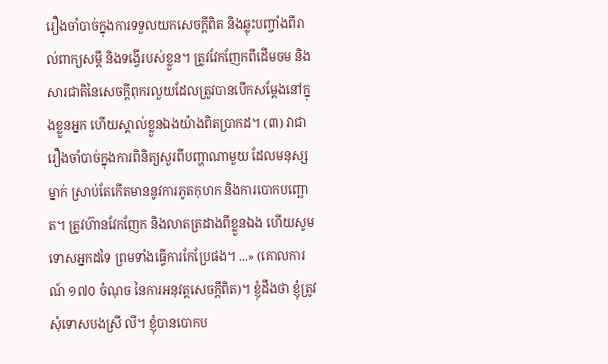រឿងចាំបាច់ក្នុងការទទួលយកសេចក្ដីពិត និងឆ្លុះបញ្ចាំងពីរាល់ពាក្យសម្ដី និងទង្វើរបស់ខ្លួន។ ត្រូវវែកញែកពីដើមចម និងសារជាតិនៃសេចក្ដីពុករលួយដែលត្រូវបានបើកសម្ដែងនៅក្នុងខ្លួនអ្នក ហើយស្គាល់ខ្លួនឯងយ៉ាងពិតប្រាកដ។ (៣) វាជារឿងចាំបាច់ក្នុងការពិនិត្យសួរពីបញ្ហាណាមួយ ដែលមនុស្សម្នាក់ ស្រាប់តែកើតមាននូវការភូតកុហក និងការបោកបញ្ឆោត។ ត្រូវហ៊ានវែកញែក និងលាតត្រដាងពីខ្លួនឯង ហើយសូមទោសអ្នកដទៃ ព្រមទាំងធ្វើការកែប្រែផង។ ...» (គោលការណ៍ ១៧០ ចំណុច នៃការអនុវត្តសេចក្ដីពិត)។ ខ្ញុំដឹងថា ខ្ញុំត្រូវសុំទោសបងស្រី លី។ ខ្ញុំបានបោកប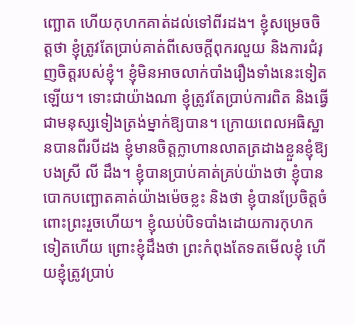ញ្ឆោត ហើយកុហកគាត់ដល់ទៅពីរដង។ ខ្ញុំសម្រេចចិត្តថា ខ្ញុំត្រូវតែប្រាប់គាត់ពីសេចក្តីពុករលួយ និងការជំរុញចិត្តរបស់ខ្ញុំ។ ខ្ញុំមិនអាចលាក់បាំងរឿងទាំងនេះទៀតឡើយ។ ទោះជាយ៉ាងណា ខ្ញុំត្រូវតែប្រាប់ការពិត និងធ្វើជាមនុស្សទៀងត្រង់ម្នាក់ឱ្យបាន។ ក្រោយពេលអធិស្ឋានបានពីរបីដង ខ្ញុំមានចិត្តក្លាហានលាតត្រដាងខ្លួនខ្ញុំឱ្យបងស្រី លី ដឹង។ ខ្ញុំបានប្រាប់គាត់គ្រប់យ៉ាងថា ខ្ញុំបានបោកបញ្ឆោតគាត់យ៉ាងម៉េចខ្លះ និងថា ខ្ញុំបានប្រែចិត្តចំពោះព្រះរួចហើយ។ ខ្ញុំឈប់បិទបាំងដោយការកុហកទៀតហើយ ព្រោះខ្ញុំដឹងថា ព្រះកំពុងតែទតមើលខ្ញុំ ហើយខ្ញុំត្រូវប្រាប់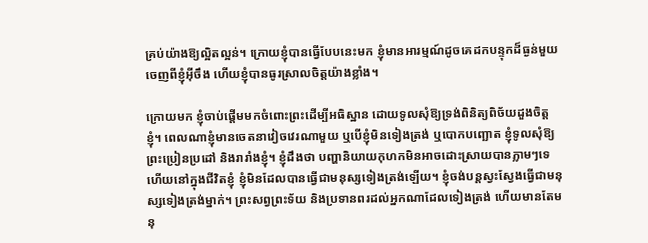គ្រប់យ៉ាងឱ្យល្អិតល្អន់។ ក្រោយខ្ញុំបានធ្វើបែបនេះមក ខ្ញុំមានអារម្មណ៍ដូចគេដកបន្ទុកដ៏ធ្ងន់មួយចេញពីខ្ញុំអ៊ីចឹង ហើយខ្ញុំបានធូរស្រាលចិត្តយ៉ាងខ្លាំង។

ក្រោយមក ខ្ញុំចាប់ផ្ដើមមកចំពោះព្រះដើម្បីអធិស្ឋាន ដោយទូលសុំឱ្យទ្រង់ពិនិត្យពិច័យដួងចិត្តខ្ញុំ។ ពេលណាខ្ញុំមានចេតនាវៀចវេរណាមួយ ឬបើខ្ញុំមិនទៀងត្រង់ ឬបោកបញ្ឆោត ខ្ញុំទូលសុំឱ្យព្រះប្រៀនប្រដៅ និងរារាំងខ្ញុំ។ ខ្ញុំដឹងថា បញ្ហានិយាយកុហកមិនអាចដោះស្រាយបានភ្លាមៗទេ ហើយនៅក្នុងជីវិតខ្ញុំ ខ្ញុំមិនដែលបានធ្វើជាមនុស្សទៀងត្រង់ឡើយ។ ខ្ញុំចង់បន្តស្វះស្វែងធ្វើជាមនុស្សទៀងត្រង់ម្នាក់។ ព្រះសព្វព្រះទ័យ និងប្រទានពរដល់អ្នកណាដែលទៀងត្រង់ ហើយមានតែមនុ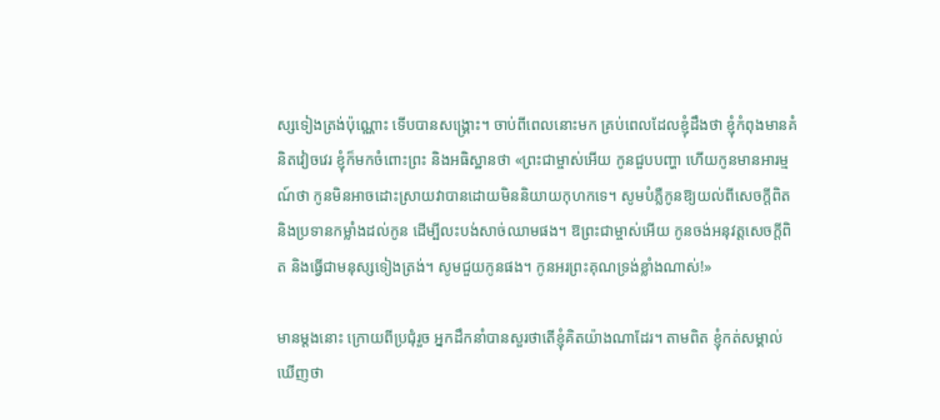ស្សទៀងត្រង់ប៉ុណ្ណោះ ទើបបានសង្គ្រោះ។ ចាប់ពីពេលនោះមក គ្រប់ពេលដែលខ្ញុំដឹងថា ខ្ញុំកំពុងមានគំនិតវៀចវេរ ខ្ញុំក៏មកចំពោះព្រះ និងអធិស្ឋានថា «ព្រះជាម្ចាស់អើយ កូនជួបបញ្ហា ហើយកូនមានអារម្មណ៍ថា កូនមិនអាចដោះស្រាយវាបានដោយមិននិយាយកុហកទេ។ សូមបំភ្លឺកូនឱ្យយល់ពីសេចក្តីពិត និងប្រទានកម្លាំងដល់កូន ដើម្បីលះបង់សាច់ឈាមផង។ ឱព្រះជាម្ចាស់អើយ កូនចង់អនុវត្តសេចក្តីពិត និងធ្វើជាមនុស្សទៀងត្រង់។ សូមជួយកូនផង។ កូនអរព្រះគុណទ្រង់ខ្លាំងណាស់!»

មានម្ដងនោះ ក្រោយពីប្រជុំរួច អ្នកដឹកនាំបានសួរថាតើខ្ញុំគិតយ៉ាងណាដែរ។ តាមពិត ខ្ញុំកត់សម្គាល់ឃើញថា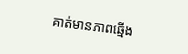គាត់មានភាពឆ្មើង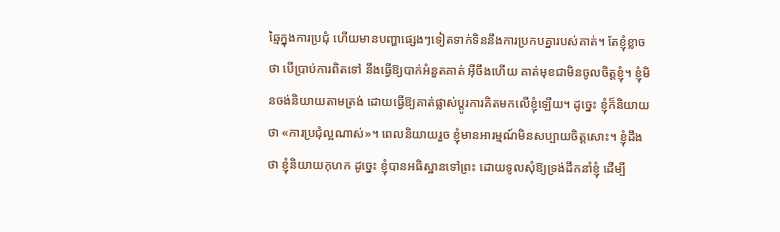ឆ្មៃក្នុងការប្រជុំ ហើយមានបញ្ហាផ្សេងៗទៀតទាក់ទិននឹងការប្រកបគ្នារបស់គាត់។ តែខ្ញុំខ្លាចថា បើប្រាប់ការពិតទៅ នឹងធ្វើឱ្យបាក់អំនួតគាត់ អ៊ីចឹងហើយ គាត់មុខជាមិនចូលចិត្តខ្ញុំ។ ខ្ញុំមិនចង់និយាយតាមត្រង់ ដោយធ្វើឱ្យគាត់ផ្លាស់ប្ដូរការគិតមកលើខ្ញុំឡើយ។ ដូច្នេះ ខ្ញុំក៏និយាយថា «ការប្រជុំល្អណាស់»។ ពេលនិយាយរួច ខ្ញុំមានអារម្មណ៍មិនសប្បាយចិត្តសោះ។ ខ្ញុំដឹងថា ខ្ញុំនិយាយកុហក ដូច្នេះ ខ្ញុំបានអធិស្ឋានទៅព្រះ ដោយទូលសុំឱ្យទ្រង់ដឹកនាំខ្ញុំ ដើម្បី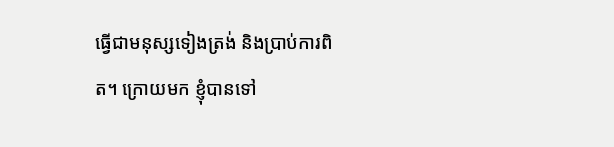ធ្វើជាមនុស្សទៀងត្រង់ និងប្រាប់ការពិត។ ក្រោយមក ខ្ញុំបានទៅ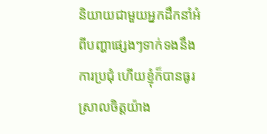និយាយជាមួយអ្នកដឹកនាំអំពីបញ្ហាផ្សេងៗទាក់ទងនឹងការប្រជុំ ហើយខ្ញុំក៏បានធូរស្រាលចិត្តយ៉ាង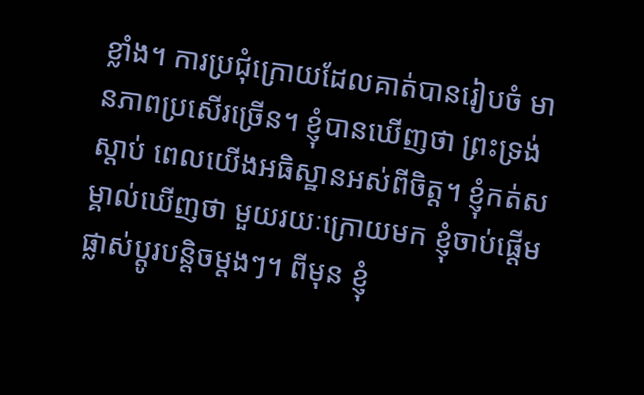ខ្លាំង។ ការប្រជុំក្រោយដែលគាត់បានរៀបចំ មានភាពប្រសើរច្រើន។ ខ្ញុំបានឃើញថា ព្រះទ្រង់ស្ដាប់ ពេលយើងអធិស្ឋានអស់ពីចិត្ត។ ខ្ញុំកត់សម្គាល់ឃើញថា មួយរយៈក្រោយមក ខ្ញុំចាប់ផ្ដើមផ្លាស់ប្ដូរបន្ដិចម្ដងៗ។ ពីមុន ខ្ញុំ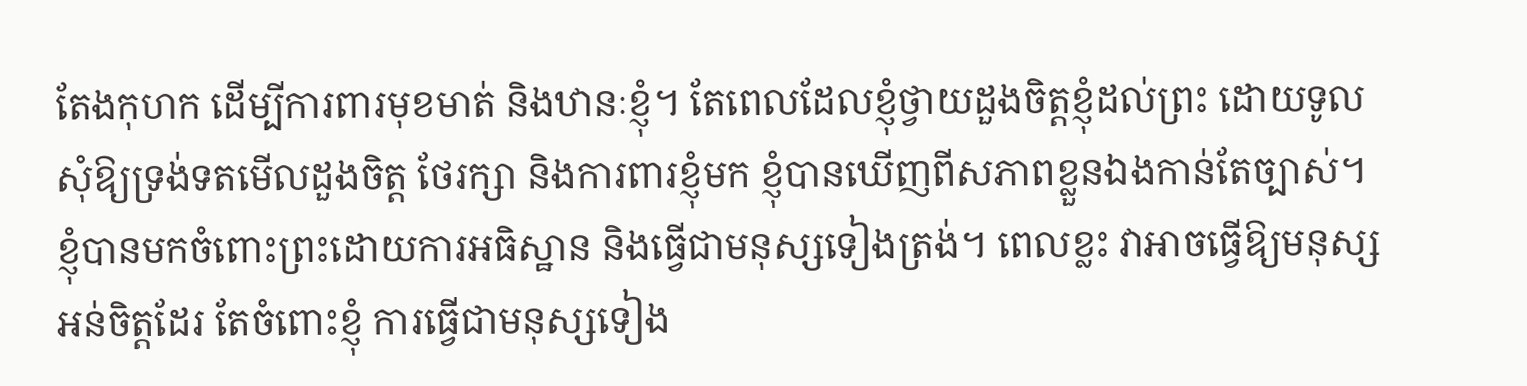តែងកុហក ដើម្បីការពារមុខមាត់ និងឋានៈខ្ញុំ។ តែពេលដែលខ្ញុំថ្វាយដួងចិត្តខ្ញុំដល់ព្រះ ដោយទូលសុំឱ្យទ្រង់ទតមើលដួងចិត្ត ថែរក្សា និងការពារខ្ញុំមក ខ្ញុំបានឃើញពីសភាពខ្លួនឯងកាន់តែច្បាស់។ ខ្ញុំបានមកចំពោះព្រះដោយការអធិស្ឋាន និងធ្វើជាមនុស្សទៀងត្រង់។ ពេលខ្លះ វាអាចធ្វើឱ្យមនុស្សអន់ចិត្តដែរ តែចំពោះខ្ញុំ ការធ្វើជាមនុស្សទៀង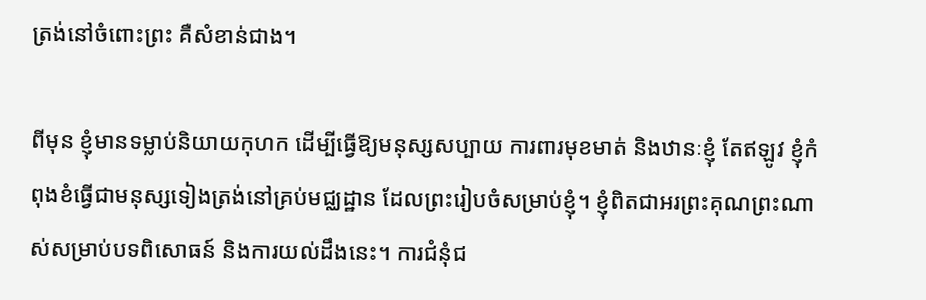ត្រង់នៅចំពោះព្រះ គឺសំខាន់ជាង។

ពីមុន ខ្ញុំមានទម្លាប់និយាយកុហក ដើម្បីធ្វើឱ្យមនុស្សសប្បាយ ការពារមុខមាត់ និងឋានៈខ្ញុំ តែឥឡូវ ខ្ញុំកំពុងខំធ្វើជាមនុស្សទៀងត្រង់នៅគ្រប់មជ្ឈដ្ឋាន ដែលព្រះរៀបចំសម្រាប់ខ្ញុំ។ ខ្ញុំពិតជាអរព្រះគុណព្រះណាស់សម្រាប់បទពិសោធន៍ និងការយល់ដឹងនេះ។ ការជំនុំជ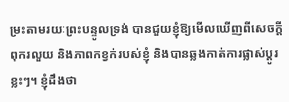ម្រះតាមរយៈព្រះបន្ទូលទ្រង់ បានជួយខ្ញុំឱ្យមើលឃើញពីសេចក្តីពុករលួយ និងភាពកខ្វក់របស់ខ្ញុំ និងបានឆ្លងកាត់ការផ្លាស់ប្ដូរខ្លះៗ។ ខ្ញុំដឹងថា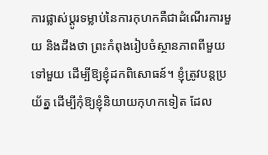ការផ្លាស់ប្ដូរទម្លាប់នៃការកុហកគឺជាដំណើរការមួយ និងដឹងថា ព្រះកំពុងរៀបចំស្ថានភាពពីមួយទៅមួយ ដើម្បីឱ្យខ្ញុំដកពិសោធន៍។ ខ្ញុំត្រូវបន្តប្រយ័ត្ន ដើម្បីកុំឱ្យខ្ញុំនិយាយកុហកទៀត ដែល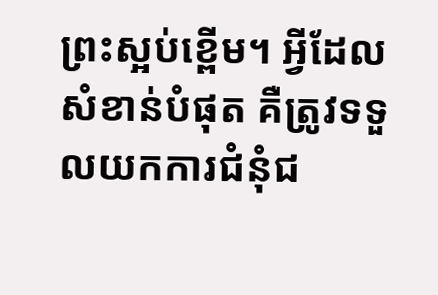ព្រះស្អប់ខ្ពើម។ អ្វីដែលសំខាន់បំផុត គឺត្រូវទទួលយកការជំនុំជ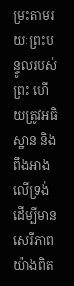ម្រះតាមរយៈព្រះបន្ទូលរបស់ព្រះ ហើយត្រូវអធិស្ឋាន និងពឹងអាងលើទ្រង់ ដើម្បីមានសេរីភាពយ៉ាងពិត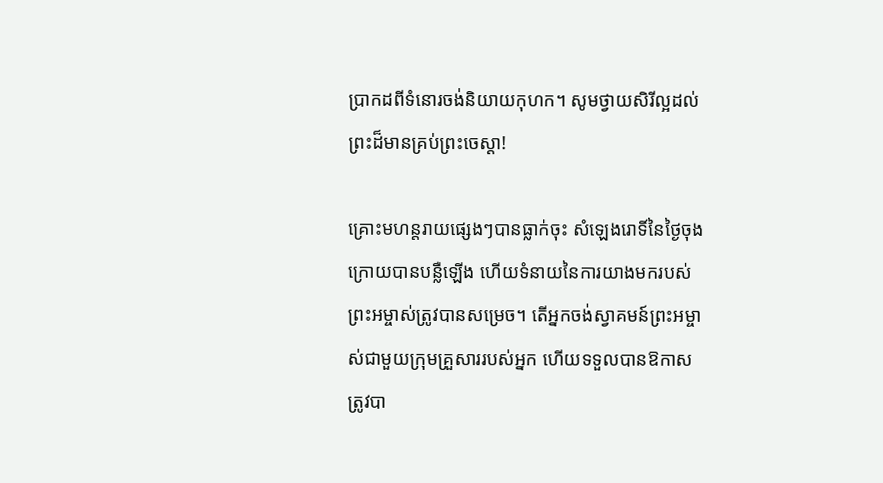ប្រាកដពីទំនោរចង់និយាយកុហក។ សូមថ្វាយសិរីល្អដល់ព្រះដ៏មានគ្រប់ព្រះចេស្ដា!

គ្រោះមហន្តរាយផ្សេងៗបានធ្លាក់ចុះ សំឡេងរោទិ៍នៃថ្ងៃចុងក្រោយបានបន្លឺឡើង ហើយទំនាយនៃការយាងមករបស់ព្រះអម្ចាស់ត្រូវបានសម្រេច។ តើអ្នកចង់ស្វាគមន៍ព្រះអម្ចាស់ជាមួយក្រុមគ្រួសាររបស់អ្នក ហើយទទួលបានឱកាសត្រូវបា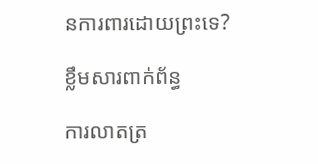នការពារដោយព្រះទេ?

ខ្លឹមសារពាក់ព័ន្ធ

ការលាតត្រ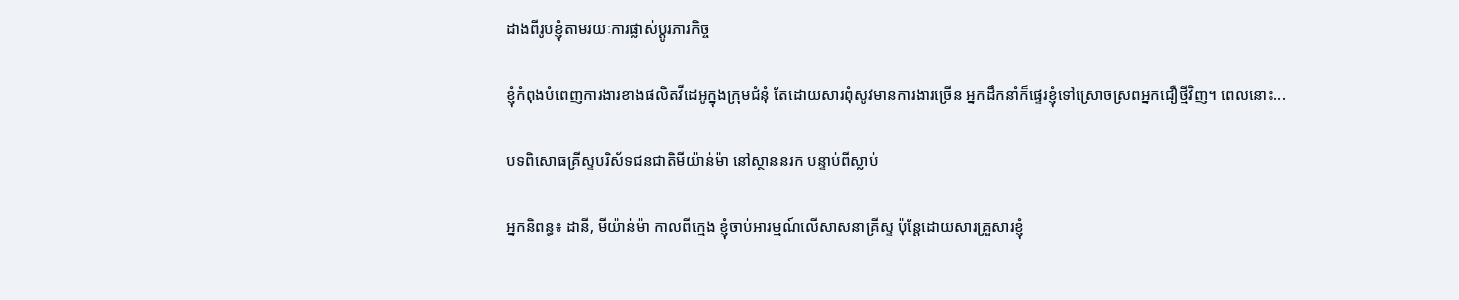ដាងពីរូបខ្ញុំតាមរយៈការផ្លាស់ប្ដូរភារកិច្ច

ខ្ញុំកំពុងបំពេញការងារខាងផលិតវីដេអូក្នុងក្រុមជំនុំ តែដោយសារពុំសូវមានការងារច្រើន អ្នកដឹកនាំក៏ផ្ទេរខ្ញុំទៅស្រោចស្រពអ្នកជឿថ្មីវិញ។ ពេលនោះ...

បទពិសោធគ្រីស្ទបរិស័ទជនជាតិមីយ៉ាន់ម៉ា នៅស្ថាននរក បន្ទាប់ពីស្លាប់

អ្នកនិពន្ធ៖ ដានី, មីយ៉ាន់ម៉ា កាលពីក្មេង ខ្ញុំចាប់អារម្មណ៍លើសាសនាគ្រីស្ទ ប៉ុន្តែដោយសារគ្រួសារខ្ញុំ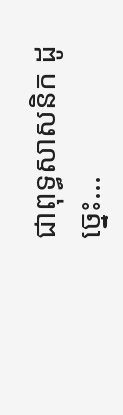ជាពុទ្ធសាសនិក ដូច្នេះ...